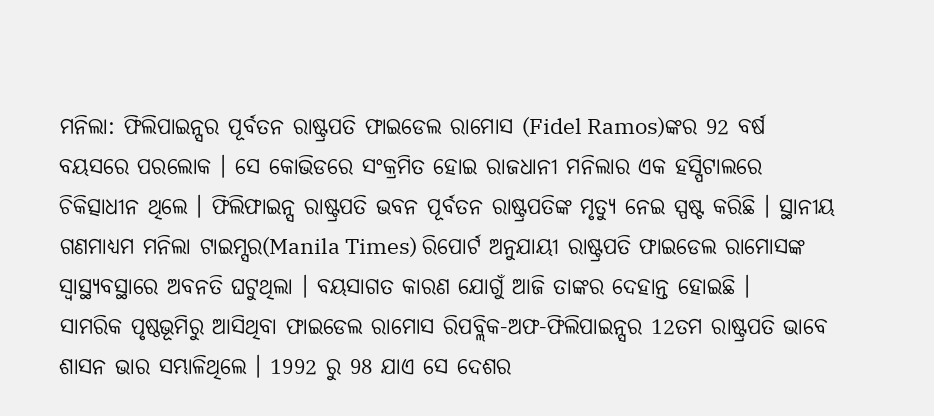ମନିଲା: ଫିଲିପାଇନ୍ସର ପୂର୍ବତନ ରାଷ୍ଟ୍ରପତି ଫାଇଡେଲ ରାମୋସ (Fidel Ramos)ଙ୍କର 92 ବର୍ଷ ବୟସରେ ପରଲୋକ । ସେ କୋଭିଡରେ ସଂକ୍ରମିତ ହୋଇ ରାଜଧାନୀ ମନିଲାର ଏକ ହସ୍ପିଟାଲରେ ଚିକିତ୍ସାଧୀନ ଥିଲେ । ଫିଲିଫାଇନ୍ସ ରାଷ୍ଟ୍ରପତି ଭବନ ପୂର୍ବତନ ରାଷ୍ଟ୍ରପତିଙ୍କ ମୃତ୍ୟୁ ନେଇ ସ୍ପଷ୍ଟ କରିଛି । ସ୍ଥାନୀୟ ଗଣମାଧ୍ୟମ ମନିଲା ଟାଇମ୍ସର(Manila Times) ରିପୋର୍ଟ ଅନୁଯାୟୀ ରାଷ୍ଟ୍ରପତି ଫାଇଡେଲ ରାମୋସଙ୍କ ସ୍ବାସ୍ଥ୍ୟବସ୍ଥାରେ ଅବନତି ଘଟୁଥିଲା । ବୟସାଗତ କାରଣ ଯୋଗୁଁ ଆଜି ତାଙ୍କର ଦେହାନ୍ତ ହୋଇଛି ।
ସାମରିକ ପୃଷ୍ଠଭୂମିରୁ ଆସିଥିବା ଫାଇଡେଲ ରାମୋସ ରିପବ୍ଲିକ-ଅଫ-ଫିଲିପାଇନ୍ସର 12ତମ ରାଷ୍ଟ୍ରପତି ଭାବେ ଶାସନ ଭାର ସମ୍ଭାଳିଥିଲେ । 1992 ରୁ 98 ଯାଏ ସେ ଦେଶର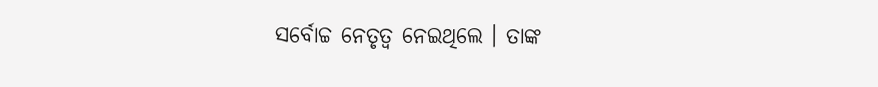ସର୍ବୋଚ୍ଚ ନେତୃତ୍ବ ନେଇଥିଲେ । ତାଙ୍କ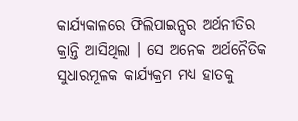କାର୍ଯ୍ୟକାଳରେ ଫିଲିପାଇନ୍ସର ଅର୍ଥନୀତିର କ୍ରାନ୍ତି ଆସିଥିଲା । ସେ ଅନେକ ଅର୍ଥନୈତିକ ସୁଧାରମୂଳକ କାର୍ଯ୍ୟକ୍ରମ ମଧ୍ୟ ହାତକୁ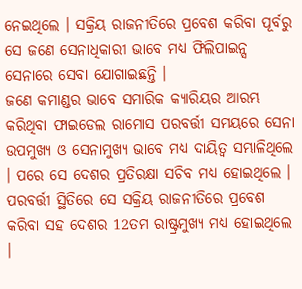ନେଇଥିଲେ । ସକ୍ରିୟ ରାଜନୀତିରେ ପ୍ରବେଶ କରିବା ପୂର୍ବରୁ ସେ ଜଣେ ସେନାଧିକାରୀ ଭାବେ ମଧ୍ୟ ଫିଲିପାଇନ୍ସ ସେନାରେ ସେବା ଯୋଗାଇଛନ୍ତି ।
ଜଣେ କମାଣ୍ଡର ଭାବେ ସମାରିକ କ୍ୟାରିୟର ଆରମ୍ଭ କରିଥିବା ଫାଇଡେଲ ରାମୋସ ପରବର୍ତ୍ତୀ ସମୟରେ ସେନା ଉପମୁଖ୍ୟ ଓ ସେନାମୁଖ୍ୟ ଭାବେ ମଧ୍ୟ ଦାୟିତ୍ବ ସମ୍ଭାଳିଥିଲେ । ପରେ ସେ ଦେଶର ପ୍ରତିରକ୍ଷା ସଚିବ ମଧ୍ୟ ହୋଇଥିଲେ । ପରବର୍ତ୍ତୀ ସ୍ଥିତିରେ ସେ ସକ୍ରିୟ ରାଜନୀତିରେ ପ୍ରବେଶ କରିବା ସହ ଦେଶର 12ତମ ରାଷ୍ଟ୍ରମୁଖ୍ୟ ମଧ୍ୟ ହୋଇଥିଲେ ।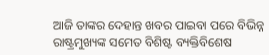ଆଜି ତାଙ୍କର ଦେହାନ୍ତ ଖବର ପାଇବା ପରେ ବିଭିନ୍ନ ରାଷ୍ଟ୍ରମୁଖ୍ୟଙ୍କ ସମେତ ବିଶିଷ୍ଟ ବ୍ୟକ୍ତିବିଶେଷ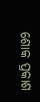ଶୋକ ପ୍ରକାଶ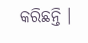କରିଛନ୍ତି ।